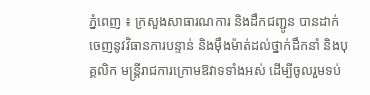ភ្នំពេញ ៖ ក្រសួងសាធារណការ និងដឹកជញ្ជូន បានដាក់ចេញនូវវិធានការបន្ទាន់ និងម៉ឹងម៉ាត់ដល់ថ្នាក់ដឹកនាំ និងបុគ្គលិក មន្ដ្រីរាជការក្រោមឱវាទទាំងអស់ ដើម្បីចូលរួមទប់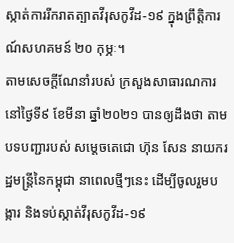ស្កាត់ការរីករាតត្បាតវីរុសកូវីដ-១៩ ក្នុងព្រឹត្តិការណ៍សហគមន៍ ២០ កុម្ភៈ។
តាមសេចក្ដីណែនាំរបស់ ក្រសួងសាធារណការ នៅថ្ងៃទី៩ ខែមីនា ឆ្នាំ២០២១ បានឲ្យដឹងថា តាមបទបញ្ជារបស់ សម្ដេចតេជោ ហ៊ុន សែន នាយករដ្ឋមន្ដ្រីនៃកម្ពុជា នាពេលថ្មីៗនេះ ដើម្បីចូលរួមបង្ការ និងទប់ស្កាត់វីរុសកូវីដ-១៩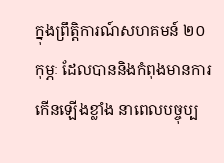ក្នុងព្រឹត្តិការណ៍សហគមន៍ ២០ កុម្ភៈ ដែលបាននិងកំពុងមានការកើនឡើងខ្លាំង នាពេលបច្ចុប្ប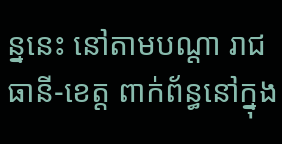ន្ននេះ នៅតាមបណ្តា រាជធានី-ខេត្ត ពាក់ព័ន្ធនៅក្នុង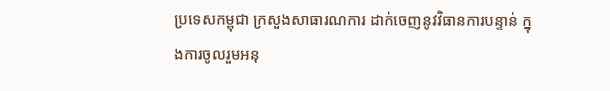ប្រទេសកម្ពុជា ក្រសួងសាធារណការ ដាក់ចេញនូវវិធានការបន្ទាន់ ក្នុងការចូលរួមអនុ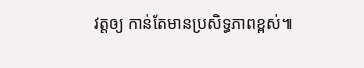វត្តឲ្យ កាន់តែមានប្រសិទ្ធភាពខ្ពស់៕